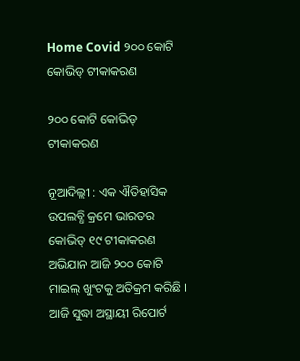Home Covid ୨୦୦ କୋଟି କୋଭିଡ୍ ଟୀକାକରଣ

୨୦୦ କୋଟି କୋଭିଡ୍ ଟୀକାକରଣ

ନୂଆଦିଲ୍ଲୀ : ଏକ ଐତିହାସିକ ଉପଲବ୍ଧି କ୍ରମେ ଭାରତର କୋଭିଡ୍ ୧୯ ଟୀକାକରଣ ଅଭିଯାନ ଆଜି ୨୦୦ କୋଟି ମାଇଲ୍ ଖୁଂଟକୁ ଅତିକ୍ରମ କରିଛି । ଆଜି ସୁଦ୍ଧା ଅସ୍ଥାୟୀ ରିପୋର୍ଟ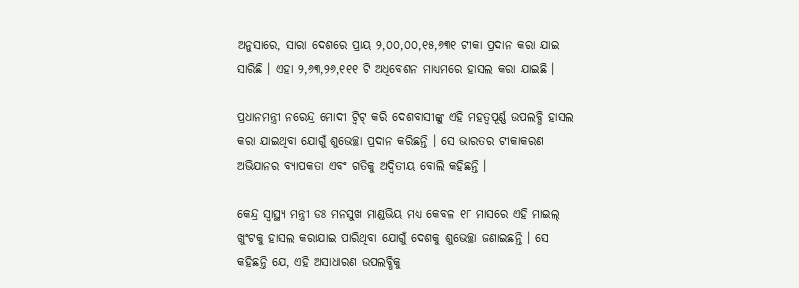ଅନୁସାରେ, ସାରା ଦେଶରେ ପ୍ରାୟ ୨,୦୦,୦୦,୧୫,୬୩୧ ଟୀକା ପ୍ରଦାନ କରା ଯାଇ ସାରିଛି । ଏହା ୨,୬୩,୨୬,୧୧୧ ଟି ଅଧିବେଶନ ମାଧ୍ୟମରେ ହାସଲ କରା ଯାଇଛି ।

ପ୍ରଧାନମନ୍ତ୍ରୀ ନରେନ୍ଦ୍ର ମୋଦୀ ଟ୍ୱିଟ୍ କରି ଦେଶବାସୀଙ୍କୁ ଏହି ମହତ୍ୱପୂର୍ଣ୍ଣ ଉପଲବ୍ଧି ହାସଲ କରା ଯାଇଥିବା ଯୋଗୁଁ ଶୁଭେଚ୍ଛା ପ୍ରଦାନ କରିଛନ୍ତି । ସେ ଭାରତର ଟୀକାକରଣ ଅଭିଯାନର ବ୍ୟାପକତା ଏବଂ ଗତିକୁ ଅଦ୍ୱିତୀୟ ବୋଲି କହିଛନ୍ତି ।

କେନ୍ଦ୍ର ସ୍ୱାସ୍ଥ୍ୟ ମନ୍ତ୍ରୀ ଡଃ ମନସୁଖ ମାଣ୍ଡଭିୟ ମଧ୍ୟ କେବଳ ୧୮ ମାସରେ ଏହି ମାଇଲ୍ ଖୁଂଟକୁ ହାସଲ କରାଯାଇ ପାରିଥିବା ଯୋଗୁଁ ଦେଶକୁ ଶୁଭେଚ୍ଛା ଜଣାଇଛନ୍ତି । ସେ କହିଛନ୍ତି ଯେ, ଏହି ଅସାଧାରଣ ଉପଲବ୍ଧିକୁ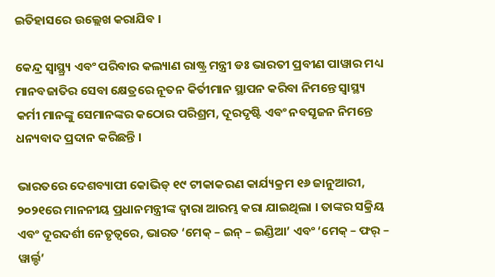ଇତିହାସରେ ଉଲ୍ଲେଖ କରାଯିବ ।

କେନ୍ଦ୍ର ସ୍ୱାସ୍ଥ୍ର‌୍ୟ ଏବଂ ପରିବାର କଲ୍ୟାଣ ରାଷ୍ଟ୍ର ମନ୍ତ୍ରୀ ଡଃ ଭାରତୀ ପ୍ରବୀଣ ପାୱାର ମଧ୍ୟ ମାନବଜାତିର ସେବା କ୍ଷେତ୍ରରେ ନୂତନ କିର୍ତୀମାନ ସ୍ଥାପନ କରିବା ନିମନ୍ତେ ସ୍ୱାସ୍ଥ୍ୟ କର୍ମୀ ମାନଙ୍କୁ ସେମାନଙ୍କର କଠୋର ପରିଶ୍ରମ, ଦୂରଦୃଷ୍ଟି ଏବଂ ନବସୃଜନ ନିମନ୍ତେ ଧନ୍ୟବାଦ ପ୍ରଦାନ କରିଛନ୍ତି ।

ଭାରତରେ ଦେଶବ୍ୟାପୀ କୋଭିଡ୍ ୧୯ ଟୀକାକରଣ କାର୍ଯ୍ୟକ୍ରମ ୧୬ ଜାନୁଆରୀ, ୨୦୨୧ରେ ମାନନୀୟ ପ୍ରଧାନମନ୍ତ୍ରୀଙ୍କ ଦ୍ୱାରା ଆରମ୍ଭ କରା ଯାଇଥିଲା । ତାଙ୍କର ସକ୍ରିୟ ଏବଂ ଦୂରଦର୍ଶୀ ନେତୃତ୍ୱରେ, ଭାରତ ‘ମେକ୍ – ଇନ୍ – ଇଣ୍ଡିଆ’ ଏବଂ ‘ମେକ୍ – ଫର୍ – ୱାର୍ଲ୍ଡ’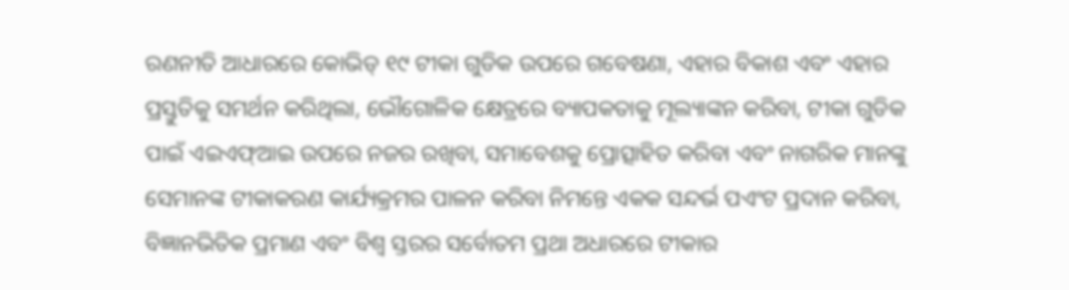ରଣନୀତି ଆଧାରରେ କୋଭିଡ୍ ୧୯ ଟୀକା ଗୁଡିକ ଉପରେ ଗବେଷଣା, ଏହାର ବିକାଶ ଏବଂ ଏହାର ପ୍ରସ୍ତୁତିକୁ ସମର୍ଥନ କରିଥିଲା, ଭୌଗୋଳିକ କ୍ଷେତ୍ରରେ ବ୍ୟାପକତାକୁ ମୂଲ୍ୟାଙ୍କନ କରିବା, ଟୀକା ଗୁଡିକ ପାଇଁ ଏଇଏଫ୍ଆଇ ଉପରେ ନଜର ରଖିବା, ସମାବେଶକୁ ପ୍ରୋତ୍ସାହିତ କରିବା ଏବଂ ନାଗରିକ ମାନଙ୍କୁ ସେମାନଙ୍କ ଟୀକାକରଣ କାର୍ଯ୍ୟକ୍ରମର ପାଳନ କରିବା ନିମନ୍ତେ ଏକକ ସନ୍ଦର୍ଭ ପଏଂଟ ପ୍ରଦାନ କରିବା, ବିଜ୍ଞାନଭିତିକ ପ୍ରମାଣ ଏବଂ ବିଶ୍ୱ ସ୍ତରର ସର୍ବୋତମ ପ୍ରଥା ଅଧାରରେ ଟୀକାର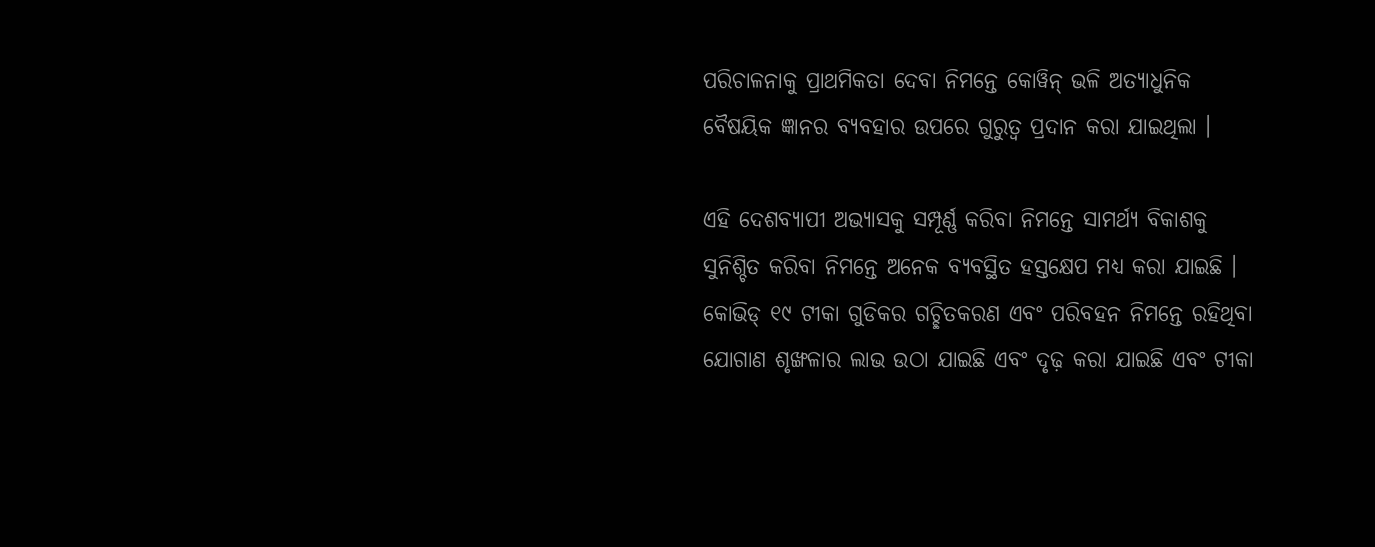ପରିଚାଳନାକୁ ପ୍ରାଥମିକତା ଦେବା ନିମନ୍ତେ କୋୱିନ୍ ଭଳି ଅତ୍ୟାଧୁନିକ ବୈଷୟିକ ଜ୍ଞାନର ବ୍ୟବହାର ଉପରେ ଗୁରୁତ୍ୱ ପ୍ରଦାନ କରା ଯାଇଥିଲା ।

ଏହି ଦେଶବ୍ୟାପୀ ଅଭ୍ୟାସକୁ ସମ୍ପୂର୍ଣ୍ଣ କରିବା ନିମନ୍ତେ ସାମର୍ଥ୍ୟ ବିକାଶକୁ ସୁନିଶ୍ଚିତ କରିବା ନିମନ୍ତେ ଅନେକ ବ୍ୟବସ୍ଥିତ ହସ୍ତକ୍ଷେପ ମଧ୍ୟ କରା ଯାଇଛି । କୋଭିଡ୍ ୧୯ ଟୀକା ଗୁଡିକର ଗଚ୍ଛିତକରଣ ଏବଂ ପରିବହନ ନିମନ୍ତେ ରହିଥିବା ଯୋଗାଣ ଶୃଙ୍ଖଳାର ଲାଭ ଉଠା ଯାଇଛି ଏବଂ ଦୃଢ଼ କରା ଯାଇଛି ଏବଂ ଟୀକା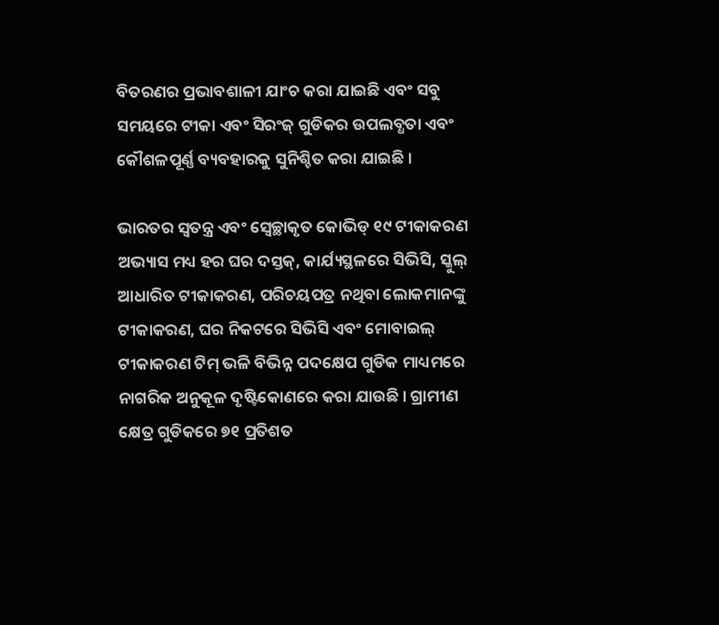ବିତରଣର ପ୍ରଭାବଶାଳୀ ଯାଂଚ କରା ଯାଇଛି ଏବଂ ସବୁ ସମୟରେ ଟୀକା ଏବଂ ସିରଂଜ୍ ଗୁଡିକର ଉପଲବ୍ଧତା ଏବଂ କୌଶଳପୂର୍ଣ୍ଣ ବ୍ୟବହାରକୁ ସୁନିଶ୍ଚିତ କରା ଯାଇଛି ।

ଭାରତର ସ୍ୱତନ୍ତ୍ର ଏବଂ ସ୍ୱେଚ୍ଛାକୃତ କୋଭିଡ୍ ୧୯ ଟୀକାକରଣ ଅଭ୍ୟାସ ମଧ୍ୟ ହର ଘର ଦସ୍ତକ୍, କାର୍ଯ୍ୟସ୍ଥଳରେ ସିଭିସି, ସ୍କୁଲ୍ ଆଧାରିତ ଟୀକାକରଣ, ପରିଚୟପତ୍ର ନଥିବା ଲୋକମାନଙ୍କୁ ଟୀକାକରଣ, ଘର ନିକଟରେ ସିଭିସି ଏବଂ ମୋବାଇଲ୍ ଟୀକାକରଣ ଟିମ୍ ଭଳି ବିଭିନ୍ନ ପଦକ୍ଷେପ ଗୁଡିକ ମାଧ୍ୟମରେ ନାଗରିକ ଅନୁକୂଳ ଦୃଷ୍ଟିକୋଣରେ କରା ଯାଉଛି । ଗ୍ରାମୀଣ କ୍ଷେତ୍ର ଗୁଡିକରେ ୭୧ ପ୍ରତିଶତ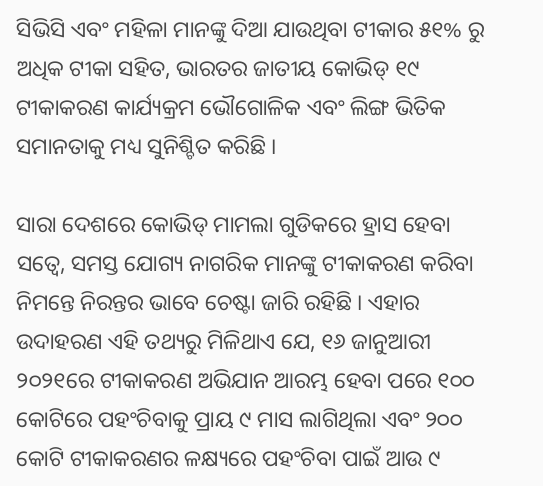ସିଭିସି ଏବଂ ମହିଳା ମାନଙ୍କୁ ଦିଆ ଯାଉଥିବା ଟୀକାର ୫୧% ରୁ ଅଧିକ ଟୀକା ସହିତ, ଭାରତର ଜାତୀୟ କୋଭିଡ୍ ୧୯ ଟୀକାକରଣ କାର୍ଯ୍ୟକ୍ରମ ଭୌଗୋଳିକ ଏବଂ ଲିଙ୍ଗ ଭିତିକ ସମାନତାକୁ ମଧ୍ୟ ସୁନିଶ୍ଚିତ କରିଛି ।

ସାରା ଦେଶରେ କୋଭିଡ୍ ମାମଲା ଗୁଡିକରେ ହ୍ରାସ ହେବା ସତ୍ୱେ, ସମସ୍ତ ଯୋଗ୍ୟ ନାଗରିକ ମାନଙ୍କୁ ଟୀକାକରଣ କରିବା ନିମନ୍ତେ ନିରନ୍ତର ଭାବେ ଚେଷ୍ଟା ଜାରି ରହିଛି । ଏହାର ଉଦାହରଣ ଏହି ତଥ୍ୟରୁ ମିଳିଥାଏ ଯେ, ୧୬ ଜାନୁଆରୀ ୨୦୨୧ରେ ଟୀକାକରଣ ଅଭିଯାନ ଆରମ୍ଭ ହେବା ପରେ ୧୦୦ କୋଟିରେ ପହଂଚିବାକୁ ପ୍ରାୟ ୯ ମାସ ଲାଗିଥିଲା ଏବଂ ୨୦୦ କୋଟି ଟୀକାକରଣର ଳକ୍ଷ୍ୟରେ ପହଂଚିବା ପାଇଁ ଆଉ ୯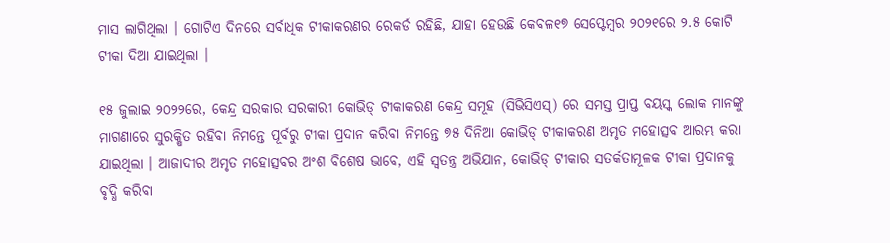ମାସ ଲାଗିଥିଲା । ଗୋଟିଏ ଦିନରେ ସର୍ବାଧିକ ଟୀକାକରଣର ରେକର୍ଡ ରହିଛି, ଯାହା ହେଉଛି କେବଳ୧୭ ସେପ୍ଟେମ୍ବର ୨୦୨୧ରେ ୨.୫ କୋଟି ଟୀକା ଦିଆ ଯାଇଥିଲା ।

୧୫ ଜୁଲାଇ ୨୦୨୨ରେ, କେନ୍ଦ୍ର ସରକାର ସରକାରୀ କୋଭିଡ୍ ଟୀକାକରଣ କେନ୍ଦ୍ର ସମୂହ (ସିଭିସିଏସ୍) ରେ ସମସ୍ତ ପ୍ରାପ୍ତ ବୟସ୍କ ଲୋକ ମାନଙ୍କୁ ମାଗଣାରେ ସୁରକ୍ଷିତ ରହିବା ନିମନ୍ତେ ପୂର୍ବରୁ ଟୀକା ପ୍ରଦାନ କରିବା ନିମନ୍ତେ ୭୫ ଦିନିଆ କୋଭିଡ୍ ଟୀକାକରଣ ଅମୃତ ମହୋତ୍ସବ ଆରମ୍ଭ କରା ଯାଇଥିଲା । ଆଜାଦୀର ଅମୃତ ମହୋତ୍ସବର ଅଂଶ ବିଶେଷ ଭାବେ, ଏହି ସ୍ୱତନ୍ତ୍ର ଅଭିଯାନ, କୋଭିଡ୍ ଟୀକାର ସତର୍କତାମୂଳକ ଟୀକା ପ୍ରଦାନକୁ ବୃଦ୍ଧି କରିବା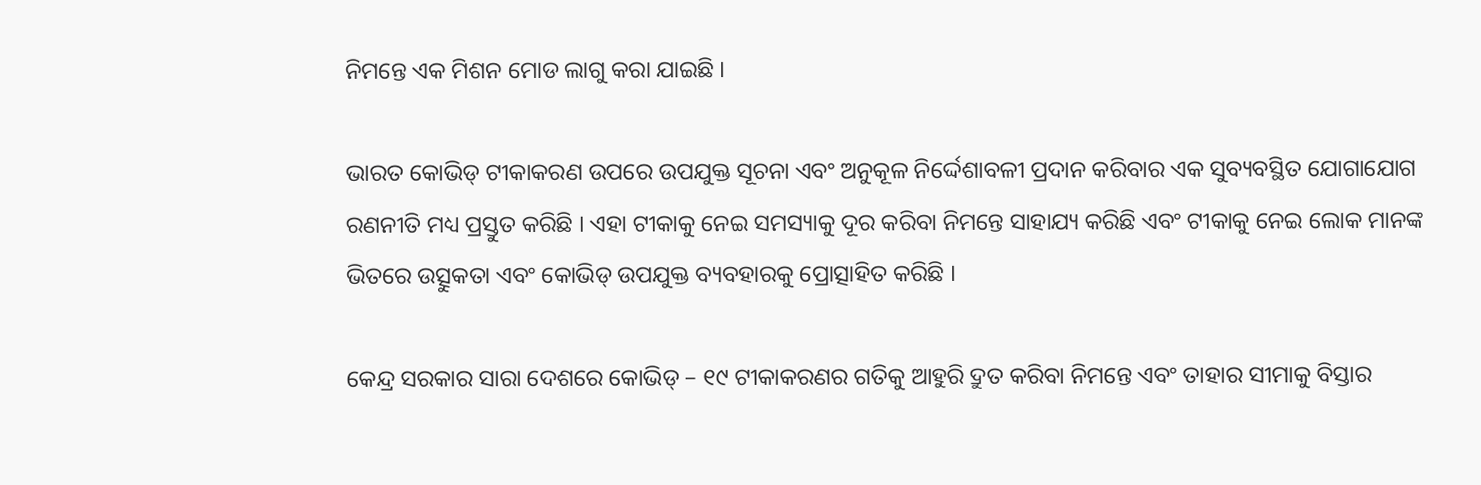ନିମନ୍ତେ ଏକ ମିଶନ ମୋଡ ଲାଗୁ କରା ଯାଇଛି ।

ଭାରତ କୋଭିଡ୍ ଟୀକାକରଣ ଉପରେ ଉପଯୁକ୍ତ ସୂଚନା ଏବଂ ଅନୁକୂଳ ନିର୍ଦ୍ଦେଶାବଳୀ ପ୍ରଦାନ କରିବାର ଏକ ସୁବ୍ୟବସ୍ଥିତ ଯୋଗାଯୋଗ ରଣନୀତି ମଧ୍ୟ ପ୍ରସ୍ତୁତ କରିଛି । ଏହା ଟୀକାକୁ ନେଇ ସମସ୍ୟାକୁ ଦୂର କରିବା ନିମନ୍ତେ ସାହାଯ୍ୟ କରିଛି ଏବଂ ଟୀକାକୁ ନେଇ ଲୋକ ମାନଙ୍କ ଭିତରେ ଉତ୍ସୁକତା ଏବଂ କୋଭିଡ୍ ଉପଯୁକ୍ତ ବ୍ୟବହାରକୁ ପ୍ରୋତ୍ସାହିତ କରିଛି ।

କେନ୍ଦ୍ର ସରକାର ସାରା ଦେଶରେ କୋଭିଡ୍ – ୧୯ ଟୀକାକରଣର ଗତିକୁ ଆହୁରି ଦ୍ରୁତ କରିବା ନିମନ୍ତେ ଏବଂ ତାହାର ସୀମାକୁ ବିସ୍ତାର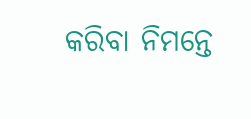କରିବା ନିମନ୍ତେ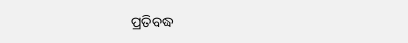ପ୍ରତିବଦ୍ଧ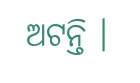ଅଟନ୍ତି ।